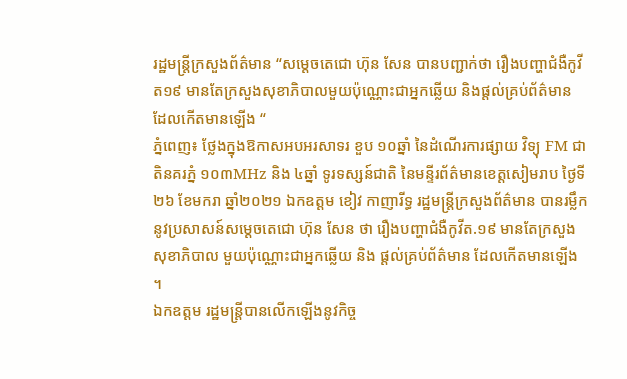រដ្ឋមន្ត្រីក្រសួងព័ត៌មាន “សម្តេចតេជោ ហ៊ុន សែន បានបញ្ជាក់ថា រឿងបញ្ហាជំងឺកូវីត១៩ មានតែក្រសួងសុខាភិបាលមួយប៉ុណ្ណោះជាអ្នកឆ្លើយ និងផ្តល់គ្រប់ព័ត៌មាន ដែលកើតមានឡើង “
ភ្នំពេញ៖ ថ្លែងក្នុងឱកាសអបអរសាទរ ខួប ១០ឆ្នាំ នៃដំណើរការផ្សាយ វិទ្យុ FM ជាតិនគរភ្នំ ១០៣MHz និង ៤ឆ្នាំ ទូរទស្សន៍ជាតិ នៃមន្ទីរព័ត៌មានខេត្តសៀមរាប ថ្ងៃទី២៦ ខែមករា ឆ្នាំ២០២១ ឯកឧត្តម ខៀវ កាញារីទ្ធ រដ្ឋមន្រ្តីក្រសួងព័ត៌មាន បានរម្លឹកនូវប្រសាសន៍សម្តេចតេជោ ហ៊ុន សែន ថា រឿងបញ្ហាជំងឺកូវីត.១៩ មានតែក្រសួងសុខាភិបាល មួយប៉ុណ្ណោះជាអ្នកឆ្លើយ និង ផ្តល់គ្រប់ព័ត៌មាន ដែលកើតមានឡើង ។
ឯកឧត្តម រដ្ឋមន្ត្រីបានលើកឡើងនូវកិច្ច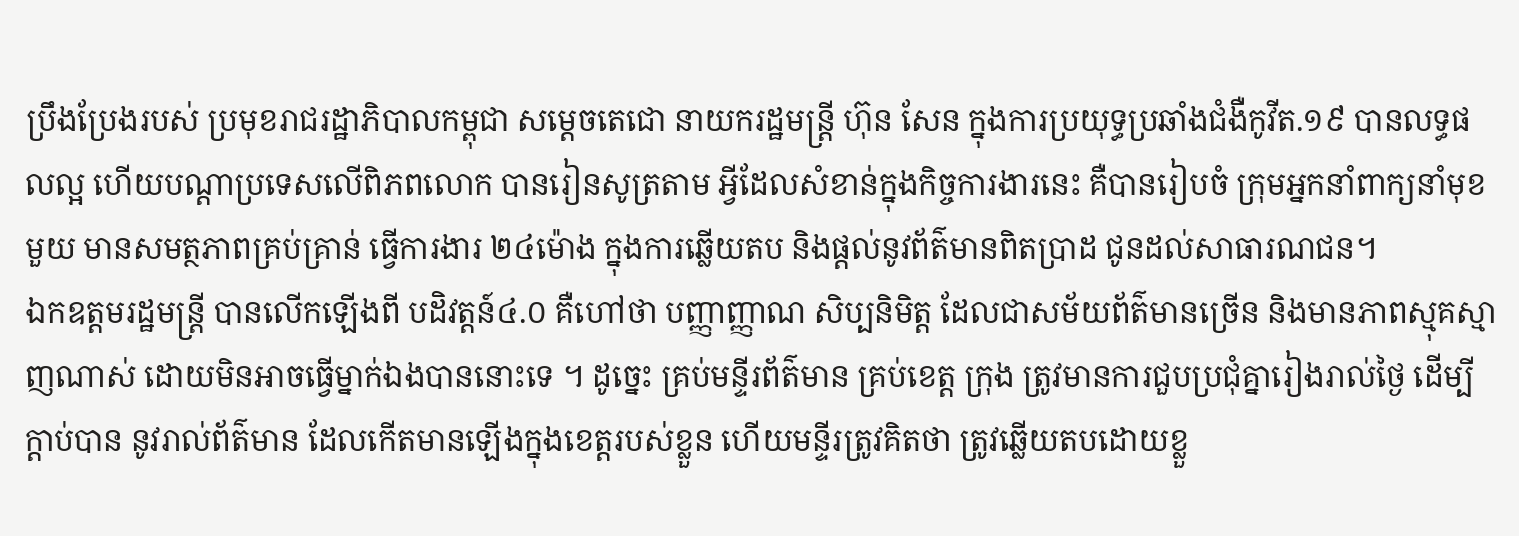ប្រឹងប្រែងរបស់ ប្រមុខរាជរដ្ឋាភិបាលកម្ពុជា សម្តេចតេជោ នាយករដ្ឋមន្រ្តី ហ៊ុន សែន ក្នុងការប្រយុទ្ធប្រឆាំងជំងឺកូវីត.១៩ បានលទ្ធផលល្អ ហើយបណ្តាប្រទេសលើពិភពលោក បានរៀនសូត្រតាម អ្វីដែលសំខាន់ក្នុងកិច្ចការងារនេះ គឺបានរៀបចំ ក្រុមអ្នកនាំពាក្យនាំមុខមួយ មានសមត្ថភាពគ្រប់គ្រាន់ ធ្វើការងារ ២៤ម៉ោង ក្នុងការឆ្លើយតប និងផ្តល់នូវព័ត៌មានពិតប្រាដ ជូនដល់សាធារណជន។
ឯកឧត្តមរដ្ឋមន្រ្តី បានលើកឡើងពី បដិវត្តន៍៤.០ គឺហៅថា បញ្ញាញ្ញាណ សិប្បនិមិត្ត ដែលជាសម័យព័ត៌មានច្រើន និងមានភាពស្មុគស្មាញណាស់ ដោយមិនអាចធ្វេីម្នាក់ឯងបាននោះទេ ។ ដូច្នេះ គ្រប់មន្ទីរព័ត៌មាន គ្រប់ខេត្ត ក្រុង ត្រូវមានការជួបប្រជុំគ្នារៀងរាល់ថ្ងៃ ដេីម្បីក្តាប់បាន នូវរាល់ព័ត៌មាន ដែលកេីតមានឡេីងក្នុងខេត្តរបស់ខ្លួន ហើយមន្ទីរត្រូវគិតថា ត្រូវឆ្លើយតបដោយខ្លួ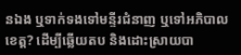នឯង ឬទាក់ទងទៅមន្ទីរជំនាញ ឬទៅអភិបាលខេត្ត? ដេីម្បីឆ្លេីយតប និងដោះស្រាយបា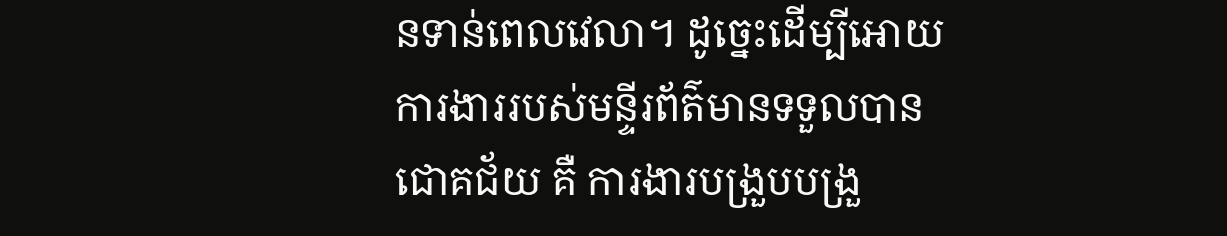នទាន់ពេលវេលា។ ដូច្នេះដេីម្បីអោយការងាររបស់មន្ទីរព័ត៌មានទទួលបាន ជោគជ័យ គឺ ការងារបង្រួបបង្រួ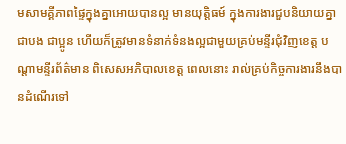មសាមគ្គីភាពផ្ទៃក្នុងគ្នាអោយបានល្អ មានយុត្តិធម៍ ក្នុងការងារជួបនិយាយគ្នាជាបង ជាប្អូន ហេីយក៏ត្រូវមានទំនាក់ទំនងល្អជាមួយគ្រប់មន្ទីរជុំវិញខេត្ត បណ្តាមន្ទីរព័ត៌មាន ពិសេសអភិបាលខេត្ត ពេលនោះ រាល់គ្រប់កិច្ចការងារនឹងបានដំណេីរទៅ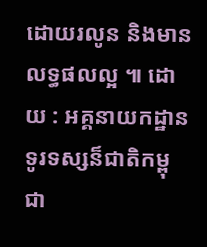ដោយរលូន និងមានលទ្ធផលល្អ ៕ ដោយ : អគ្គនាយកដ្ឋានទូរទស្សន៏ជាតិកម្ពុជា